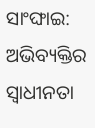ସାଂଙ୍ଘାଇ: ଅଭିବ୍ୟକ୍ତିର ସ୍ବାଧୀନତା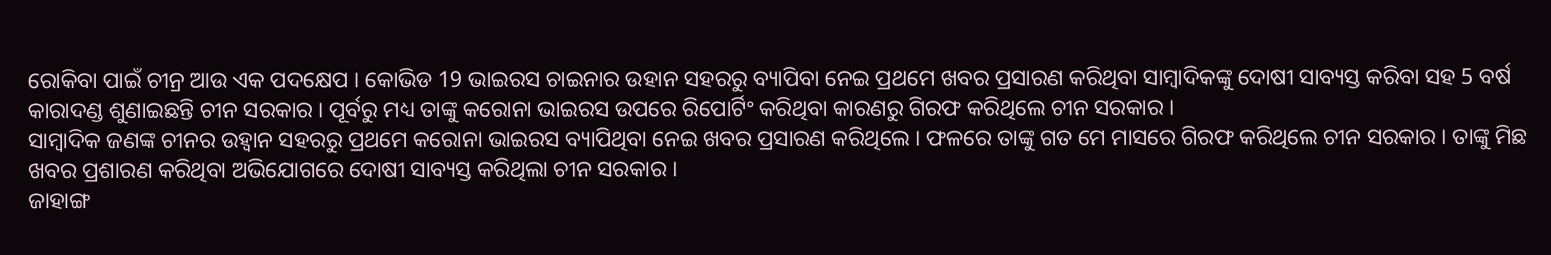ରୋକିବା ପାଇଁ ଚୀନ୍ର ଆଉ ଏକ ପଦକ୍ଷେପ । କୋଭିଡ 19 ଭାଇରସ ଚାଇନାର ଉହାନ ସହରରୁ ବ୍ୟାପିବା ନେଇ ପ୍ରଥମେ ଖବର ପ୍ରସାରଣ କରିଥିବା ସାମ୍ବାଦିକଙ୍କୁ ଦୋଷୀ ସାବ୍ୟସ୍ତ କରିବା ସହ 5 ବର୍ଷ କାରାଦଣ୍ଡ ଶୁଣାଇଛନ୍ତି ଚୀନ ସରକାର । ପୂର୍ବରୁ ମଧ୍ୟ ତାଙ୍କୁ କରୋନା ଭାଇରସ ଉପରେ ରିପୋର୍ଟିଂ କରିଥିବା କାରଣରୁ ଗିରଫ କରିଥିଲେ ଚୀନ ସରକାର ।
ସାମ୍ବାଦିକ ଜଣଙ୍କ ଚୀନର ଉହ୍ବାନ ସହରରୁ ପ୍ରଥମେ କରୋନା ଭାଇରସ ବ୍ୟାପିଥିବା ନେଇ ଖବର ପ୍ରସାରଣ କରିଥିଲେ । ଫଳରେ ତାଙ୍କୁ ଗତ ମେ ମାସରେ ଗିରଫ କରିଥିଲେ ଚୀନ ସରକାର । ତାଙ୍କୁ ମିଛ ଖବର ପ୍ରଶାରଣ କରିଥିବା ଅଭିଯୋଗରେ ଦୋଷୀ ସାବ୍ୟସ୍ତ କରିଥିଲା ଚୀନ ସରକାର ।
ଜାହାଙ୍ଗ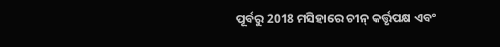ପୂର୍ବରୁ 2018 ମସିହାରେ ଚୀନ୍ କର୍ତ୍ତୃପକ୍ଷ ଏବଂ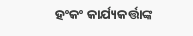ହଂକଂ କାର୍ଯ୍ୟକର୍ତ୍ତାଙ୍କ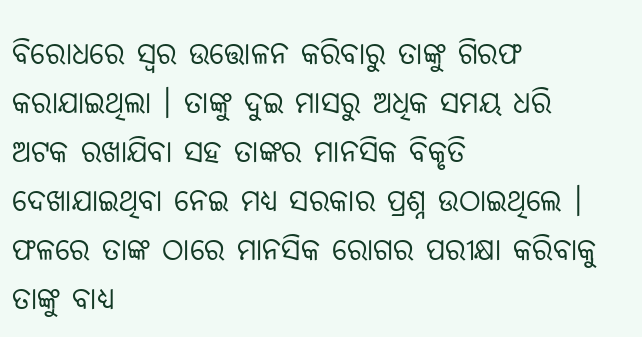ବିରୋଧରେ ସ୍ବର ଉତ୍ତୋଳନ କରିବାରୁ ତାଙ୍କୁ ଗିରଫ କରାଯାଇଥିଲା । ତାଙ୍କୁ ଦୁଇ ମାସରୁ ଅଧିକ ସମୟ ଧରି ଅଟକ ରଖାଯିବା ସହ ତାଙ୍କର ମାନସିକ ବିକୃତି ଦେଖାଯାଇଥିବା ନେଇ ମଧ୍ୟ ସରକାର ପ୍ରଶ୍ନ ଉଠାଇଥିଲେ । ଫଳରେ ତାଙ୍କ ଠାରେ ମାନସିକ ରୋଗର ପରୀକ୍ଷା କରିବାକୁ ତାଙ୍କୁ ବାଧ୍ୟ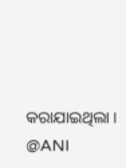କରାଯାଇଥିଲା ।
@ANI